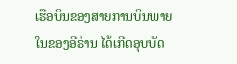ເຮືອບິນຂອງສາຍການບິນພາຍໃນຂອງອີຣ່ານ ໄດ້ເກີດອຸບບັດ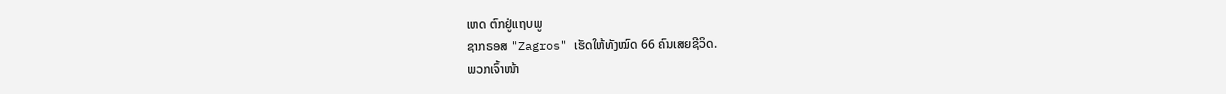ເຫດ ຕົກຢູ່ແຖບພູ
ຊາກຣອສ "Zagros" ເຮັດໃຫ້ທັງໝົດ 66 ຄົນເສຍຊີວິດ.
ພວກເຈົ້າໜ້າ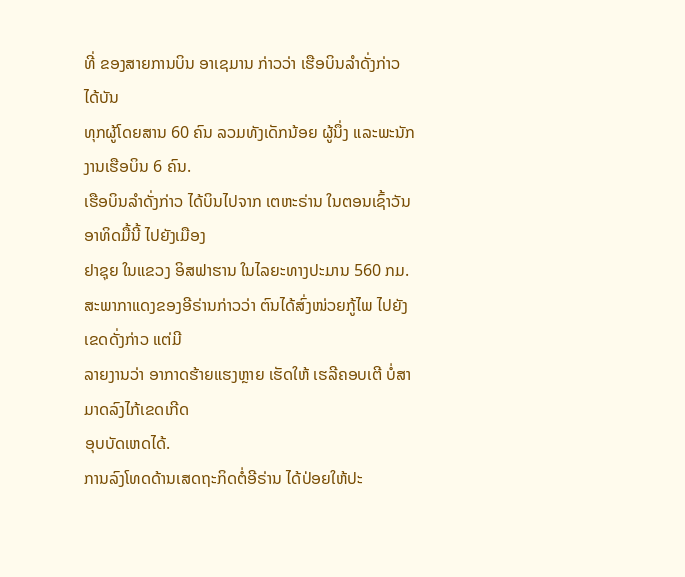ທີ່ ຂອງສາຍການບິນ ອາເຊມານ ກ່າວວ່າ ເຮືອບິນລຳດັ່ງກ່າວ ໄດ້ບັນ
ທຸກຜູ້ໂດຍສານ 60 ຄົນ ລວມທັງເດັກນ້ອຍ ຜູ້ນຶ່ງ ແລະພະນັກງານເຮືອບິນ 6 ຄົນ.
ເຮືອບິນລຳດັ່ງກ່າວ ໄດ້ບິນໄປຈາກ ເຕຫະຣ່ານ ໃນຕອນເຊົ້າວັນອາທິດມື້ນີ້ ໄປຍັງເມືອງ
ຢາຊຸຍ ໃນແຂວງ ອິສຟາຮານ ໃນໄລຍະທາງປະມານ 560 ກມ.
ສະພາກາແດງຂອງອີຣ່ານກ່າວວ່າ ຕົນໄດ້ສົ່ງໜ່ວຍກູ້ໄພ ໄປຍັງເຂດດັ່ງກ່າວ ແຕ່ມີ
ລາຍງານວ່າ ອາກາດຮ້າຍແຮງຫຼາຍ ເຮັດໃຫ້ ເຮລີຄອບເຕີ ບໍ່ສາມາດລົງໄກ້ເຂດເກີດ
ອຸບບັດເຫດໄດ້.
ການລົງໂທດດ້ານເສດຖະກິດຕໍ່ອີຣ່ານ ໄດ້ປ່ອຍໃຫ້ປະ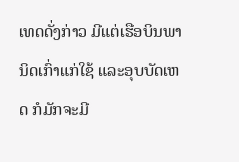ເທດດັ່ງກ່າວ ມີແຕ່ເຮືອບິນພາ
ນິດເກົ່າແກ່ໃຊ້ ແລະອຸບບັດເຫດ ກໍມັກຈະມີ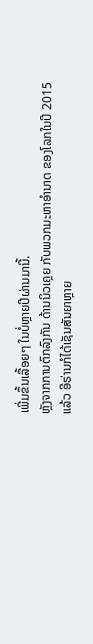ເພີ່ມຂຶ້ນເລື້ອຍໆ ໃນບໍ່ຫຼາຍປີຜ່ານມານີ້.
ຫຼັງຈາກການຕົກລົງກັນ ດ້ານນິວເຄຼຍ ກັບພວກມະຫາອຳນາດ ຂອງໂລກໃນປີ 2015
ແລ້ວ ອີຣ່ານກໍໄດ້ເຊັນສັນຍາຫຼາຍ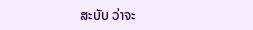ສະບັບ ວ່າຈະ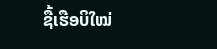ຊື້ເຮືອບິໃໝ່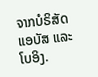ຈາກບໍຣິສັດ ແອບັສ ແລະ
ໂບອິງ.